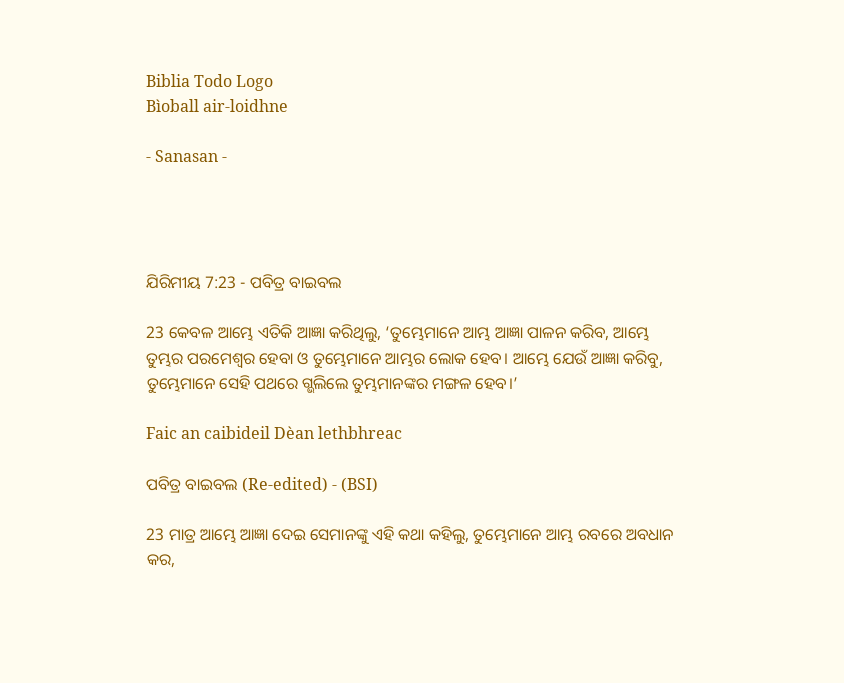Biblia Todo Logo
Bìoball air-loidhne

- Sanasan -




ଯିରିମୀୟ 7:23 - ପବିତ୍ର ବାଇବଲ

23 କେବଳ ଆମ୍ଭେ ଏତିକି ଆଜ୍ଞା କରିଥିଲୁ, ‘ତୁମ୍ଭେମାନେ ଆମ୍ଭ ଆଜ୍ଞା ପାଳନ କରିବ, ଆମ୍ଭେ ତୁମ୍ଭର ପରମେଶ୍ୱର ହେବା ଓ ତୁମ୍ଭେମାନେ ଆମ୍ଭର ଲୋକ ହେବ। ଆମ୍ଭେ ଯେଉଁ ଆଜ୍ଞା କରିବୁ, ତୁମ୍ଭେମାନେ ସେହି ପଥରେ ଗ୍ଭଲିଲେ ତୁମ୍ଭମାନଙ୍କର ମଙ୍ଗଳ ହେବ।’

Faic an caibideil Dèan lethbhreac

ପବିତ୍ର ବାଇବଲ (Re-edited) - (BSI)

23 ମାତ୍ର ଆମ୍ଭେ ଆଜ୍ଞା ଦେଇ ସେମାନଙ୍କୁ ଏହି କଥା କହିଲୁ, ତୁମ୍ଭେମାନେ ଆମ୍ଭ ରବରେ ଅବଧାନ କର,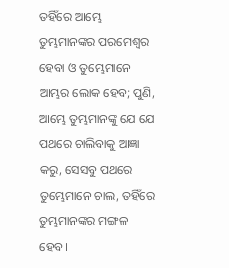ତହିଁରେ ଆମ୍ଭେ ତୁମ୍ଭମାନଙ୍କର ପରମେଶ୍ଵର ହେବା ଓ ତୁମ୍ଭେମାନେ ଆମ୍ଭର ଲୋକ ହେବ; ପୁଣି, ଆମ୍ଭେ ତୁମ୍ଭମାନଙ୍କୁ ଯେ ଯେ ପଥରେ ଚାଲିବାକୁ ଆଜ୍ଞା କରୁ, ସେସବୁ ପଥରେ ତୁମ୍ଭେମାନେ ଚାଲ, ତହିଁରେ ତୁମ୍ଭମାନଙ୍କର ମଙ୍ଗଳ ହେବ।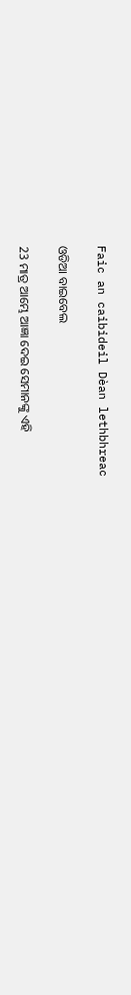Faic an caibideil Dèan lethbhreac

ଓଡିଆ ବାଇବେଲ

23 ମାତ୍ର ଆମ୍ଭେ ଆଜ୍ଞା ଦେଇ ସେମାନଙ୍କୁ ଏହି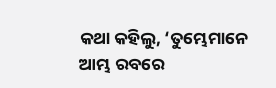କଥା କହିଲୁ, ‘ତୁମ୍ଭେମାନେ ଆମ୍ଭ ରବରେ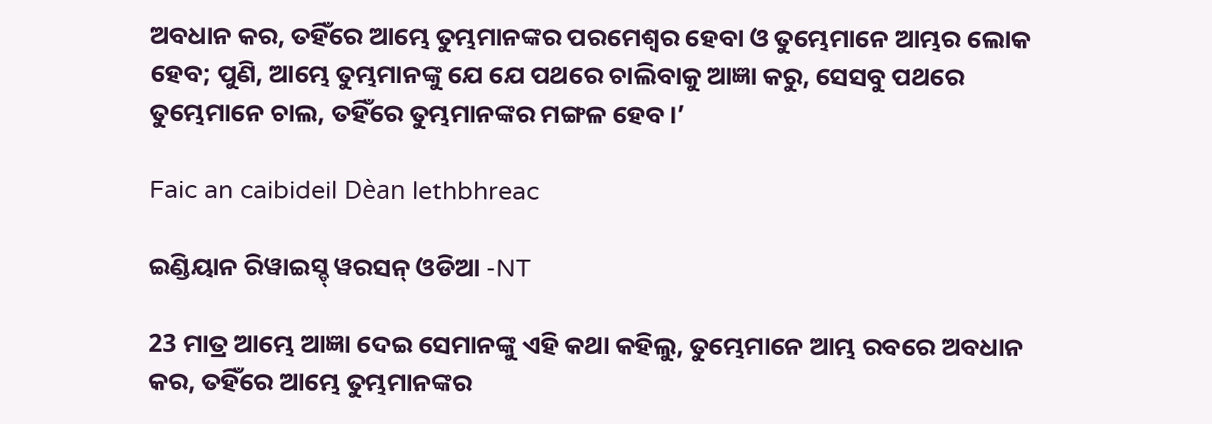ଅବଧାନ କର, ତହିଁରେ ଆମ୍ଭେ ତୁମ୍ଭମାନଙ୍କର ପରମେଶ୍ୱର ହେବା ଓ ତୁମ୍ଭେମାନେ ଆମ୍ଭର ଲୋକ ହେବ; ପୁଣି, ଆମ୍ଭେ ତୁମ୍ଭମାନଙ୍କୁ ଯେ ଯେ ପଥରେ ଚାଲିବାକୁ ଆଜ୍ଞା କରୁ, ସେସବୁ ପଥରେ ତୁମ୍ଭେମାନେ ଚାଲ, ତହିଁରେ ତୁମ୍ଭମାନଙ୍କର ମଙ୍ଗଳ ହେବ।’

Faic an caibideil Dèan lethbhreac

ଇଣ୍ଡିୟାନ ରିୱାଇସ୍ଡ୍ ୱରସନ୍ ଓଡିଆ -NT

23 ମାତ୍ର ଆମ୍ଭେ ଆଜ୍ଞା ଦେଇ ସେମାନଙ୍କୁ ଏହି କଥା କହିଲୁ, ତୁମ୍ଭେମାନେ ଆମ୍ଭ ରବରେ ଅବଧାନ କର, ତହିଁରେ ଆମ୍ଭେ ତୁମ୍ଭମାନଙ୍କର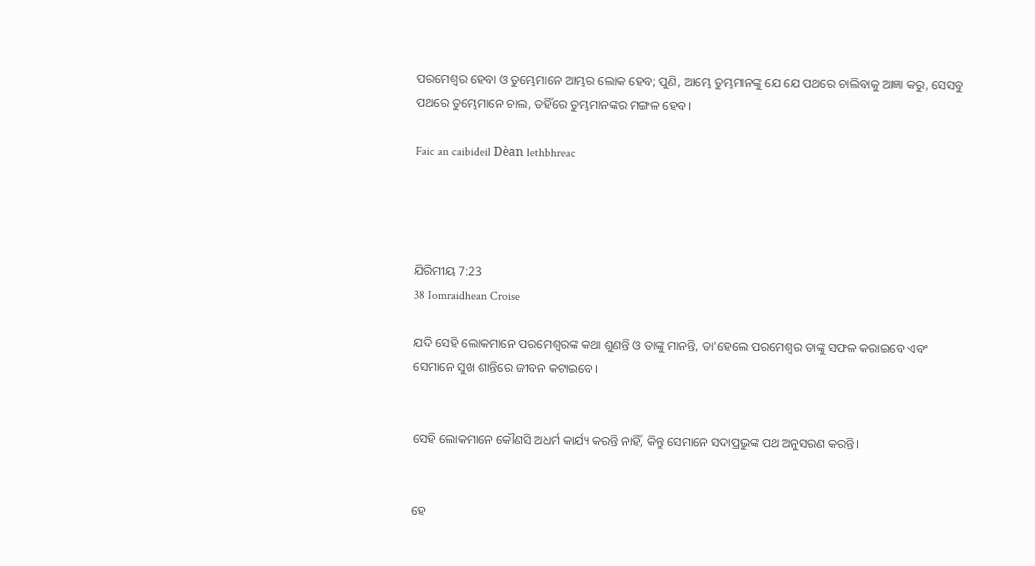ପରମେଶ୍ୱର ହେବା ଓ ତୁମ୍ଭେମାନେ ଆମ୍ଭର ଲୋକ ହେବ; ପୁଣି, ଆମ୍ଭେ ତୁମ୍ଭମାନଙ୍କୁ ଯେ ଯେ ପଥରେ ଚାଲିବାକୁ ଆଜ୍ଞା କରୁ, ସେସବୁ ପଥରେ ତୁମ୍ଭେମାନେ ଚାଲ, ତହିଁରେ ତୁମ୍ଭମାନଙ୍କର ମଙ୍ଗଳ ହେବ।

Faic an caibideil Dèan lethbhreac




ଯିରିମୀୟ 7:23
38 Iomraidhean Croise

ଯଦି ସେହି ଲୋକମାନେ ପରମେଶ୍ୱରଙ୍କ କଥା ଶୁଣନ୍ତି ଓ ତାଙ୍କୁ ମାନନ୍ତି, ତା'ହେଲେ ପରମେଶ୍ୱର ତାଙ୍କୁ ସଫଳ କରାଇବେ ଏବଂ ସେମାନେ ସୁଖ ଶାନ୍ତିରେ ଜୀବନ କଟାଇବେ।


ସେହି ଲୋକମାନେ କୌଣସି ଅଧର୍ମ କାର୍ଯ୍ୟ କରନ୍ତି ନାହିଁ, କିନ୍ତୁ ସେମାନେ ସଦାପ୍ରଭୁଙ୍କ ପଥ ଅନୁସରଣ କରନ୍ତି।


ହେ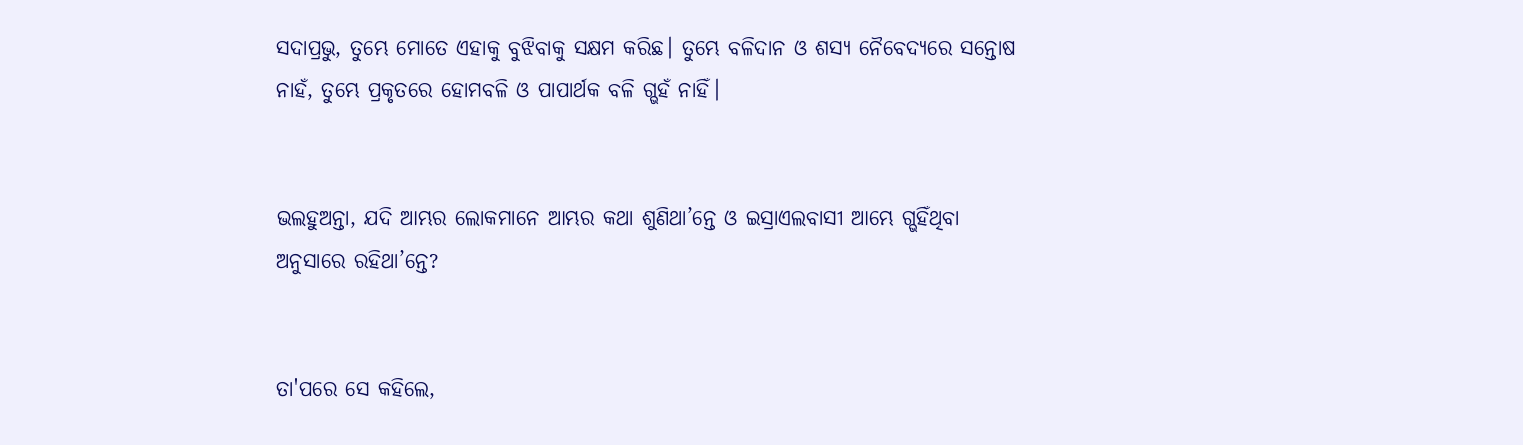ସଦାପ୍ରଭୁ, ତୁମ୍ଭେ ମୋତେ ଏହାକୁ ବୁଝିବାକୁ ସକ୍ଷମ କରିଛ। ତୁମ୍ଭେ ବଳିଦାନ ଓ ଶସ୍ୟ ନୈବେଦ୍ୟରେ ସନ୍ତୋଷ ନାହଁ, ତୁମ୍ଭେ ପ୍ରକୃତରେ ହୋମବଳି ଓ ପାପାର୍ଥକ ବଳି ଗ୍ଭହଁ ନାହିଁ।


ଭଲହୁଅନ୍ତା, ଯଦି ଆମ୍ଭର ଲୋକମାନେ ଆମ୍ଭର କଥା ଶୁଣିଥା’ନ୍ତେ ଓ ଇସ୍ରାଏଲବାସୀ ଆମ୍ଭେ ଗ୍ଭହିଁଥିବା ଅନୁସାରେ ରହିଥା’ନ୍ତେ?


ତା'ପରେ ସେ କହିଲେ,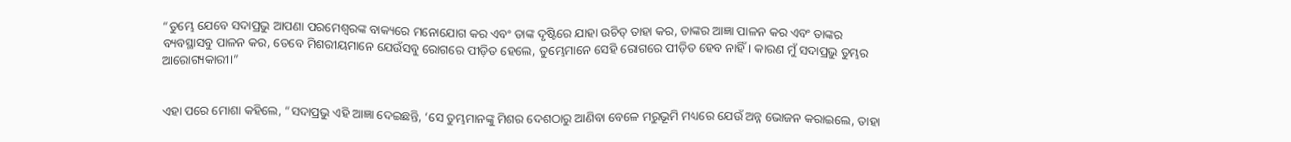“ତୁମ୍ଭେ ଯେବେ ସଦାପ୍ରଭୁ ଆପଣା ପରମେଶ୍ୱରଙ୍କ ବାକ୍ୟରେ ମନୋଯୋଗ କର ଏବଂ ତାଙ୍କ ଦୃଷ୍ଟିରେ ଯାହା ଉଚିତ୍ ତାହା କର, ତାଙ୍କର ଆଜ୍ଞା ପାଳନ କର ଏବଂ ତାଙ୍କର ବ୍ୟବସ୍ଥାସବୁ ପାଳନ କର, ତେବେ ମିଶରୀୟମାନେ ଯେଉଁସବୁ ରୋଗରେ ପୀଡ଼ିତ ହେଲେ, ତୁମ୍ଭେମାନେ ସେହି ରୋଗରେ ପୀଡ଼ିତ ହେବ ନାହିଁ। କାରଣ ମୁଁ ସଦାପ୍ରଭୁ ତୁମ୍ଭର ଆରୋଗ୍ୟକାରୀ।”


ଏହା ପରେ ମୋଶା କହିଲେ, “ସଦାପ୍ରଭୁ ଏହି ଆଜ୍ଞା ଦେଇଛନ୍ତି, ‘ସେ ତୁମ୍ଭମାନଙ୍କୁ ମିଶର ଦେଶଠାରୁ ଆଣିବା ବେଳେ ମରୁଭୂମି ମଧ୍ୟରେ ଯେଉଁ ଅନ୍ନ ଭୋଜନ କରାଇଲେ, ତାହା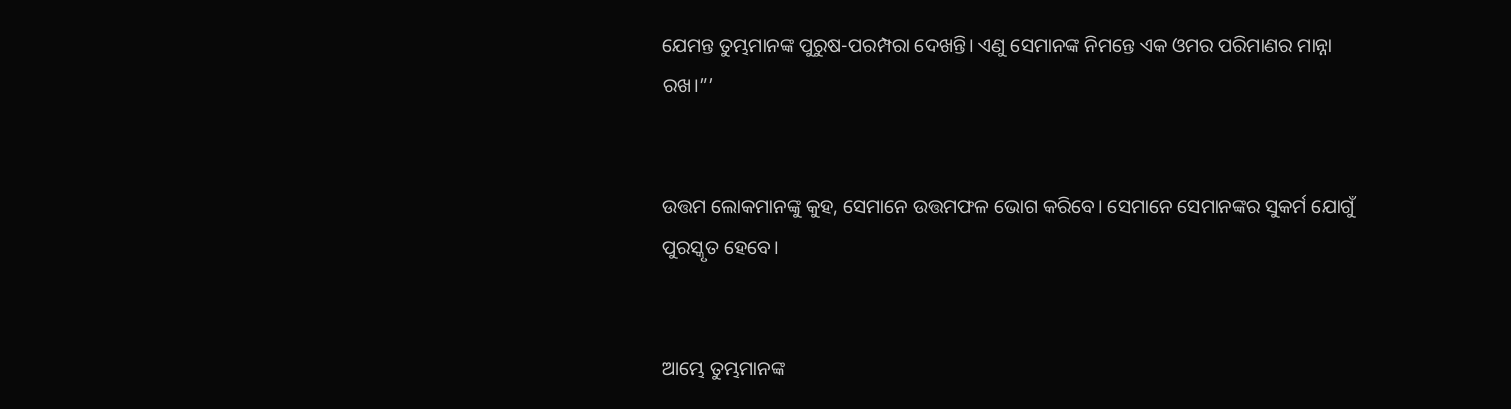ଯେମନ୍ତ ତୁମ୍ଭମାନଙ୍କ ପୁରୁଷ-ପରମ୍ପରା ଦେଖନ୍ତି। ଏଣୁ ସେମାନଙ୍କ ନିମନ୍ତେ ଏକ ଓମର ପରିମାଣର ମାନ୍ନା ରଖ।”’


ଉତ୍ତମ ଲୋକମାନଙ୍କୁ କୁହ, ସେମାନେ ଉତ୍ତମଫଳ ଭୋଗ କରିବେ। ସେମାନେ ସେମାନଙ୍କର ସୁକର୍ମ ଯୋଗୁଁ ପୁରସ୍କୃତ ହେବେ।


ଆମ୍ଭେ ତୁମ୍ଭମାନଙ୍କ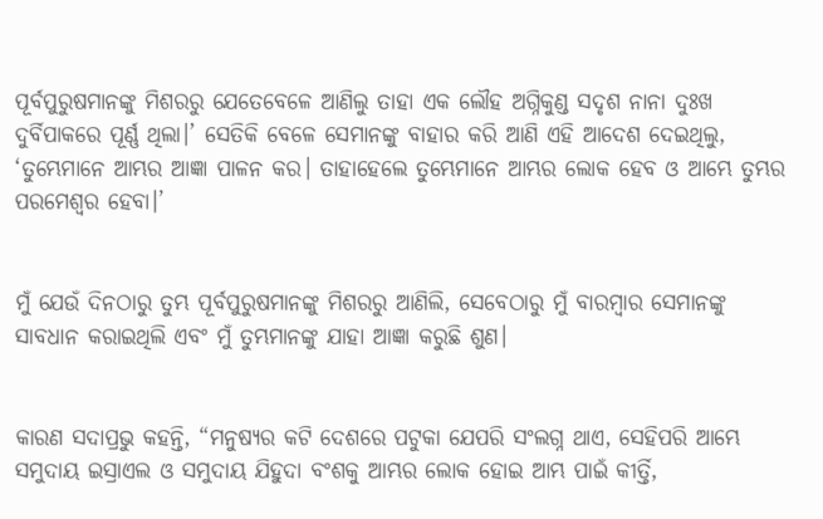ପୂର୍ବପୁରୁଷମାନଙ୍କୁ ମିଶରରୁ ଯେତେବେଳେ ଆଣିଲୁ ତାହା ଏକ ଲୌହ ଅଗ୍ନିକୁଣ୍ଡ ସଦୃଶ ନାନା ଦୁଃଖ ଦୁର୍ବିପାକରେ ପୂର୍ଣ୍ଣ ଥିଲା।’ ସେତିକି ବେଳେ ସେମାନଙ୍କୁ ବାହାର କରି ଆଣି ଏହି ଆଦେଶ ଦେଇଥିଲୁ, ‘ତୁମ୍ଭେମାନେ ଆମ୍ଭର ଆଜ୍ଞା ପାଳନ କର। ତାହାହେଲେ ତୁମ୍ଭେମାନେ ଆମ୍ଭର ଲୋକ ହେବ ଓ ଆମ୍ଭେ ତୁମ୍ଭର ପରମେଶ୍ୱର ହେବା।’


ମୁଁ ଯେଉଁ ଦିନଠାରୁ ତୁମ୍ଭ ପୂର୍ବପୁରୁଷମାନଙ୍କୁ ମିଶରରୁ ଆଣିଲି, ସେବେଠାରୁ ମୁଁ ବାରମ୍ବାର ସେମାନଙ୍କୁ ସାବଧାନ କରାଇଥିଲି ଏବଂ ମୁଁ ତୁମ୍ଭମାନଙ୍କୁ ଯାହା ଆଜ୍ଞା କରୁଛି ଶୁଣ।


କାରଣ ସଦାପ୍ରଭୁ କହନ୍ତି, “ମନୁଷ୍ୟର କଟି ଦେଶରେ ପଟୁକା ଯେପରି ସଂଲଗ୍ନ ଥାଏ, ସେହିପରି ଆମ୍ଭେ ସମୁଦାୟ ଇସ୍ରାଏଲ ଓ ସମୁଦାୟ ଯିହୁଦା ବଂଶକୁ ଆମ୍ଭର ଲୋକ ହୋଇ ଆମ୍ଭ ପାଇଁ କୀର୍ତ୍ତି,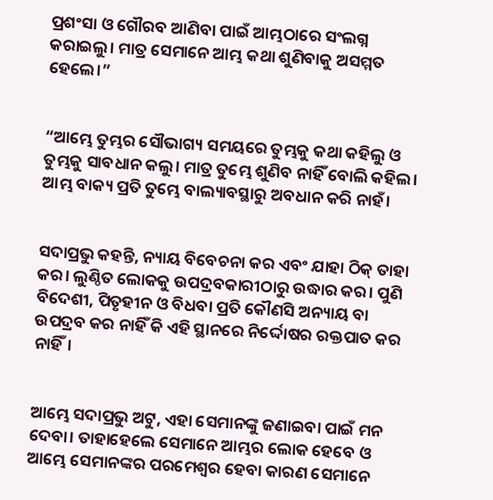ପ୍ରଶଂସା ଓ ଗୌରବ ଆଣିବା ପାଇଁ ଆମ୍ଭଠାରେ ସଂଲଗ୍ନ କରାଇଲୁ। ମାତ୍ର ସେମାନେ ଆମ୍ଭ କଥା ଶୁଣିବାକୁ ଅସମ୍ମତ ହେଲେ।”


“ଆମ୍ଭେ ତୁମ୍ଭର ସୌଭାଗ୍ୟ ସମୟରେ ତୁମ୍ଭକୁ କଥା କହିଲୁ ଓ ତୁମ୍ଭକୁ ସାବଧାନ କଲୁ। ମାତ୍ର ତୁମ୍ଭେ ଶୁଣିବ ନାହିଁ ବୋଲି କହିଲ। ଆମ୍ଭ ବାକ୍ୟ ପ୍ରତି ତୁମ୍ଭେ ବାଲ୍ୟାବସ୍ଥାରୁ ଅବଧାନ କରି ନାହଁ।


ସଦାପ୍ରଭୁ କହନ୍ତି, ନ୍ୟାୟ ବିବେଚନା କର ଏବଂ ଯାହା ଠିକ୍ ତାହା କର। ଲୁଣ୍ଠିତ ଲୋକକୁ ଉପଦ୍ରବକାରୀଠାରୁ ଉଦ୍ଧାର କର। ପୁଣି ବିଦେଶୀ, ପିତୃହୀନ ଓ ବିଧବା ପ୍ରତି କୌଣସି ଅନ୍ୟାୟ ବା ଉପଦ୍ରବ କର ନାହିଁ କି ଏହି ସ୍ଥାନରେ ନିର୍ଦ୍ଦୋଷର ରକ୍ତପାତ କର ନାହିଁ।


ଆମ୍ଭେ ସଦାପ୍ରଭୁ ଅଟୁ, ଏହା ସେମାନଙ୍କୁ ଜଣାଇବା ପାଇଁ ମନ ଦେବା। ତାହାହେଲେ ସେମାନେ ଆମ୍ଭର ଲୋକ ହେବେ ଓ ଆମ୍ଭେ ସେମାନଙ୍କର ପରମେଶ୍ୱର ହେବା କାରଣ ସେମାନେ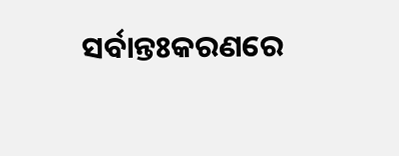ସର୍ବାନ୍ତଃକରଣରେ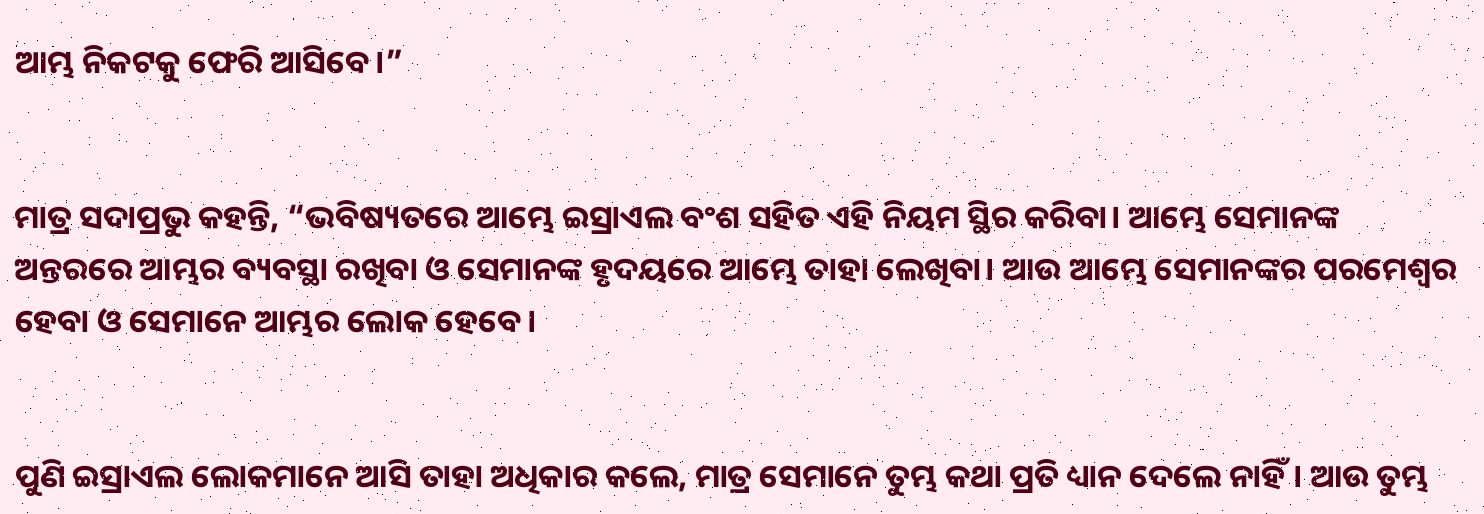ଆମ୍ଭ ନିକଟକୁ ଫେରି ଆସିବେ।”


ମାତ୍ର ସଦାପ୍ରଭୁ କହନ୍ତି, “ଭବିଷ୍ୟତରେ ଆମ୍ଭେ ଇସ୍ରାଏଲ ବଂଶ ସହିତ ଏହି ନିୟମ ସ୍ଥିର କରିବା। ଆମ୍ଭେ ସେମାନଙ୍କ ଅନ୍ତରରେ ଆମ୍ଭର ବ୍ୟବସ୍ଥା ରଖିବା ଓ ସେମାନଙ୍କ ହୃଦୟରେ ଆମ୍ଭେ ତାହା ଲେଖିବା। ଆଉ ଆମ୍ଭେ ସେମାନଙ୍କର ପରମେଶ୍ୱର ହେବା ଓ ସେମାନେ ଆମ୍ଭର ଲୋକ ହେବେ।


ପୁଣି ଇସ୍ରାଏଲ ଲୋକମାନେ ଆସି ତାହା ଅଧିକାର କଲେ, ମାତ୍ର ସେମାନେ ତୁମ୍ଭ କଥା ପ୍ରତି ଧ୍ୟାନ ଦେଲେ ନାହିଁ। ଆଉ ତୁମ୍ଭ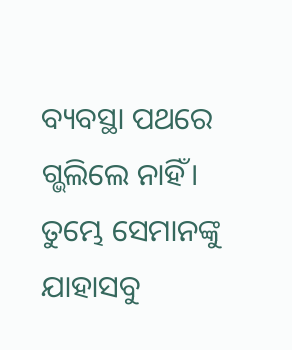ବ୍ୟବସ୍ଥା ପଥରେ ଗ୍ଭଲିଲେ ନାହିଁ। ତୁମ୍ଭେ ସେମାନଙ୍କୁ ଯାହାସବୁ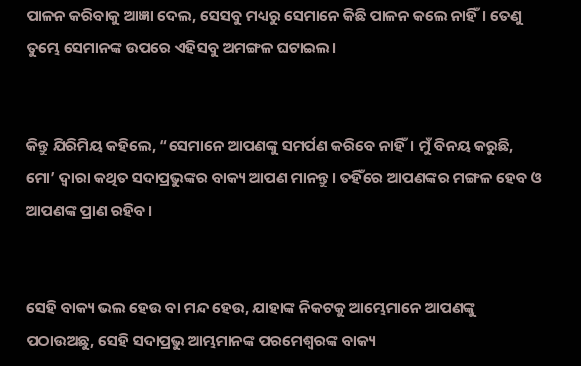ପାଳନ କରିବାକୁ ଆଜ୍ଞା ଦେଲ, ସେସବୁ ମଧ୍ୟରୁ ସେମାନେ କିଛି ପାଳନ କଲେ ନାହିଁ। ତେଣୁ ତୁମ୍ଭେ ସେମାନଙ୍କ ଉପରେ ଏହିସବୁ ଅମଙ୍ଗଳ ଘଟାଇଲ।


କିନ୍ତୁ ଯିରିମିୟ କହିଲେ, “ସେମାନେ ଆପଣଙ୍କୁ ସମର୍ପଣ କରିବେ ନାହିଁ। ମୁଁ ବିନୟ କରୁଛି, ମୋ’ ଦ୍ୱାରା କଥିତ ସଦାପ୍ରଭୁଙ୍କର ବାକ୍ୟ ଆପଣ ମାନନ୍ତୁ। ତହିଁରେ ଆପଣଙ୍କର ମଙ୍ଗଳ ହେବ ଓ ଆପଣଙ୍କ ପ୍ରାଣ ରହିବ।


ସେହି ବାକ୍ୟ ଭଲ ହେଉ ବା ମନ୍ଦ ହେଉ, ଯାହାଙ୍କ ନିକଟକୁ ଆମ୍ଭେମାନେ ଆପଣଙ୍କୁ ପଠାଉଅଛୁ, ସେହି ସଦାପ୍ରଭୁ ଆମ୍ଭମାନଙ୍କ ପରମେଶ୍ୱରଙ୍କ ବାକ୍ୟ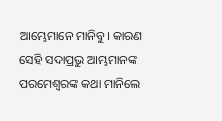ଆମ୍ଭେମାନେ ମାନିବୁ। କାରଣ ସେହି ସଦାପ୍ରଭୁ ଆମ୍ଭମାନଙ୍କ ପରମେଶ୍ୱରଙ୍କ କଥା ମାନିଲେ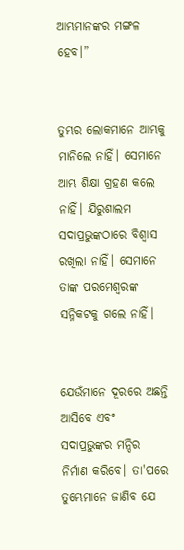ଆମ୍ଭମାନଙ୍କର ମଙ୍ଗଳ ହେବ।”


ତୁମ୍ଭର ଲୋକମାନେ ଆମ୍ଭକୁ ମାନିଲେ ନାହିଁ। ସେମାନେ ଆମ୍ଭ ଶିକ୍ଷା ଗ୍ରହଣ କଲେ ନାହିଁ। ଯିରୁଶାଲମ ସଦାପ୍ରଭୁଙ୍କଠାରେ ବିଶ୍ୱାସ ରଖିଲା ନାହିଁ। ସେମାନେ ତାଙ୍କ ପରମେଶ୍ୱରଙ୍କ ସନ୍ନିକଟକୁ ଗଲେ ନାହିଁ।


ଯେଉଁମାନେ ଦୂରରେ ଅଛନ୍ତି ଆସିବେ ଏବଂ ସଦାପ୍ରଭୁଙ୍କର ମନ୍ଦିର ନିର୍ମାଣ କରିବେ। ତା'ପରେ ତୁମ୍ଭେମାନେ ଜାଣିବ ଯେ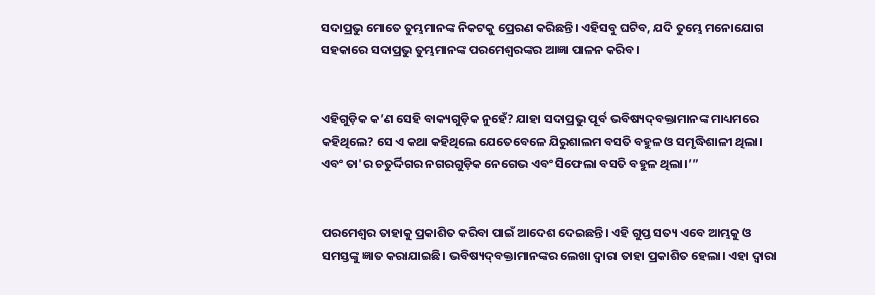ସଦାପ୍ରଭୁ ମୋତେ ତୁମ୍ଭମାନଙ୍କ ନିକଟକୁ ପ୍ରେରଣ କରିଛନ୍ତି। ଏହିସବୁ ଘଟିବ, ଯଦି ତୁମ୍ଭେ ମନୋଯୋଗ ସହକାରେ ସଦାପ୍ରଭୁ ତୁମ୍ଭମାନଙ୍କ ପରମେଶ୍ୱରଙ୍କର ଆଜ୍ଞା ପାଳନ କରିବ।


ଏହିଗୁଡ଼ିକ କ’ଣ ସେହି ବାକ୍ୟଗୁଡ଼ିକ ନୁହେଁ? ଯାହା ସଦାପ୍ରଭୁ ପୂର୍ବ ଭବିଷ୍ୟ‌ଦ୍‌ବକ୍ତାମାନଙ୍କ ମାଧ୍ୟମରେ କହିଥିଲେ? ସେ ଏ କଥା କହିଥିଲେ ଯେତେବେଳେ ଯିରୁଶାଲମ ବସତି ବହୁଳ ଓ ସମୃଦ୍ଧିଶାଳୀ ଥିଲା। ଏବଂ ତା'ର ଚତୁର୍ଦ୍ଦିଗର ନଗରଗୁଡ଼ିକ ନେଗେଭ ଏବଂ ସିଫେଲା ବସତି ବହୁଳ ଥିଲା।’”


ପରମେଶ୍ୱର ତାହାକୁ ପ୍ରକାଶିତ କରିବା ପାଇଁ ଆଦେଶ ଦେଇଛନ୍ତି। ଏହି ଗୁପ୍ତ ସତ୍ୟ ଏବେ ଆମ୍ଭକୁ ଓ ସମସ୍ତଙ୍କୁ ଜ୍ଞାତ କରାଯାଇଛି। ଭବିଷ୍ୟ‌ଦ୍‌ବକ୍ତାମାନଙ୍କର ଲେଖା ଦ୍ୱାରା ତାହା ପ୍ରକାଶିତ ହେଲା। ଏହା ଦ୍ୱାରା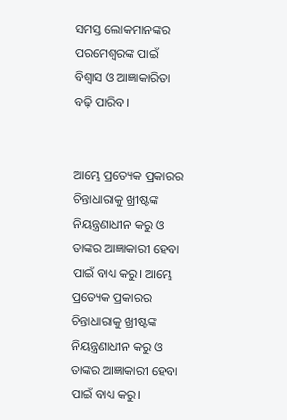ସମସ୍ତ ଲୋକମାନଙ୍କର ପରମେଶ୍ୱରଙ୍କ ପାଇଁ ବିଶ୍ୱାସ ଓ ଆଜ୍ଞାକାରିତା ବଢ଼ି ପାରିବ।


ଆମ୍ଭେ ପ୍ରତ୍ୟେକ ପ୍ରକାରର ଚିନ୍ତାଧାରାକୁ ଖ୍ରୀଷ୍ଟଙ୍କ ନିୟନ୍ତ୍ରଣାଧୀନ କରୁ ଓ ତାଙ୍କର ଆଜ୍ଞାକାରୀ ହେବା ପାଇଁ ବାଧ୍ୟ କରୁ। ଆମ୍ଭେ ପ୍ରତ୍ୟେକ ପ୍ରକାରର ଚିନ୍ତାଧାରାକୁ ଖ୍ରୀଷ୍ଟଙ୍କ ନିୟନ୍ତ୍ରଣାଧୀନ କରୁ ଓ ତାଙ୍କର ଆଜ୍ଞାକାରୀ ହେବା ପାଇଁ ବାଧ୍ୟ କରୁ।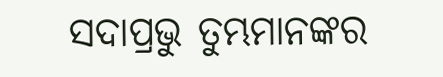ସଦାପ୍ରଭୁ ତୁମ୍ଭମାନଙ୍କର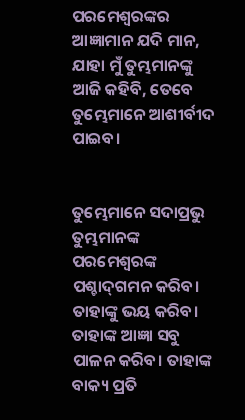ପରମେଶ୍ୱରଙ୍କର ଆଜ୍ଞାମାନ ଯଦି ମାନ, ଯାହା ମୁଁ ତୁମ୍ଭମାନଙ୍କୁ ଆଜି କହିବି, ତେବେ ତୁମ୍ଭେମାନେ ଆଶୀର୍ବୀଦ ପାଇବ।


ତୁମ୍ଭେମାନେ ସଦାପ୍ରଭୁ ତୁମ୍ଭମାନଙ୍କ ପରମେଶ୍ୱରଙ୍କ ପଶ୍ଚା‌ଦ୍‌ଗମନ କରିବ। ତାହାଙ୍କୁ ଭୟ କରିବ। ତାହାଙ୍କ ଆଜ୍ଞା ସବୁ ପାଳନ କରିବ। ତାହାଙ୍କ ବାକ୍ୟ ପ୍ରତି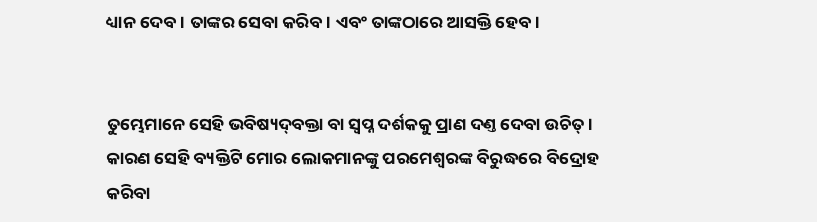ଧ୍ୟାନ ଦେବ। ତାଙ୍କର ସେବା କରିବ। ଏବଂ ତାଙ୍କଠାରେ ଆସକ୍ତି ହେବ।


ତୁମ୍ଭେମାନେ ସେହି ଭବିଷ୍ୟ‌ଦ୍‌ବକ୍ତା ବା ସ୍ୱପ୍ନ ଦର୍ଶକକୁ ପ୍ରାଣ ଦଣ୍ତ ଦେବା ଉଚିତ୍। କାରଣ ସେହି ବ୍ୟକ୍ତିଟି ମୋର ଲୋକମାନଙ୍କୁ ପରମେଶ୍ୱରଙ୍କ ବିରୁଦ୍ଧରେ ବିଦ୍ରୋହ କରିବା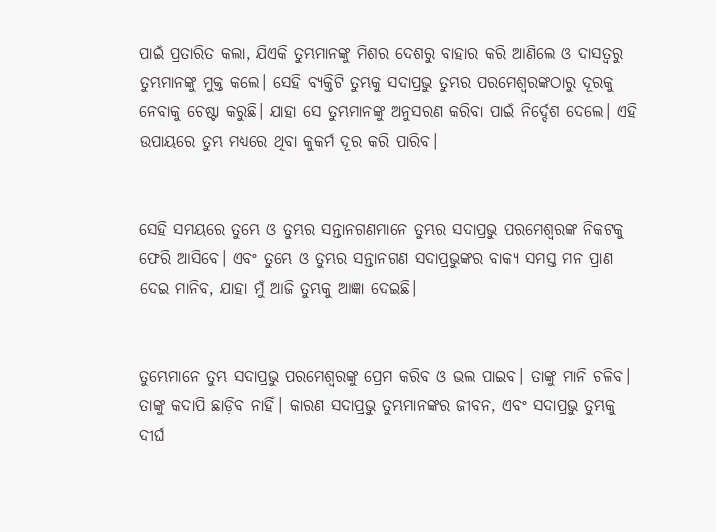ପାଇଁ ପ୍ରତାରିତ କଲା, ଯିଏକି ତୁମ୍ଭମାନଙ୍କୁ ମିଶର ଦେଶରୁ ବାହାର କରି ଆଣିଲେ ଓ ଦାସତ୍ୱରୁ ତୁମ୍ଭମାନଙ୍କୁ ମୁକ୍ତ କଲେ। ସେହି ବ୍ୟକ୍ତିଟି ତୁମ୍ଭକୁ ସଦାପ୍ରଭୁ ତୁମ୍ଭର ପରମେଶ୍ୱରଙ୍କଠାରୁ ଦୂରକୁ ନେବାକୁ ଚେଷ୍ଟା କରୁଛି। ଯାହା ସେ ତୁମ୍ଭମାନଙ୍କୁ ଅନୁସରଣ କରିବା ପାଇଁ ନିର୍ଦ୍ଦେଶ ଦେଲେ। ଏହି ଉପାୟରେ ତୁମ୍ଭ ମଧ୍ୟରେ ଥିବା କୁକର୍ମ ଦୂର କରି ପାରିବ।


ସେହି ସମୟରେ ତୁମ୍ଭେ ଓ ତୁମ୍ଭର ସନ୍ତାନଗଣମାନେ ତୁମ୍ଭର ସଦାପ୍ରଭୁ ପରମେଶ୍ୱରଙ୍କ ନିକଟକୁ ଫେରି ଆସିବେ। ଏବଂ ତୁମ୍ଭେ ଓ ତୁମ୍ଭର ସନ୍ତାନଗଣ ସଦାପ୍ରଭୁଙ୍କର ବାକ୍ୟ ସମସ୍ତ ମନ ପ୍ରାଣ ଦେଇ ମାନିବ, ଯାହା ମୁଁ ଆଜି ତୁମ୍ଭକୁ ଆଜ୍ଞା ଦେଇଛି।


ତୁମ୍ଭେମାନେ ତୁମ୍ଭ ସଦାପ୍ରଭୁ ପରମେଶ୍ୱରଙ୍କୁ ପ୍ରେମ କରିବ ଓ ଭଲ ପାଇବ। ତାଙ୍କୁ ମାନି ଚଳିବ। ତାଙ୍କୁ କଦାପି ଛାଡ଼ିବ ନାହିଁ। କାରଣ ସଦାପ୍ରଭୁ ତୁମ୍ଭମାନଙ୍କର ଜୀବନ, ଏବଂ ସଦାପ୍ରଭୁ ତୁମ୍ଭକୁ ଦୀର୍ଘ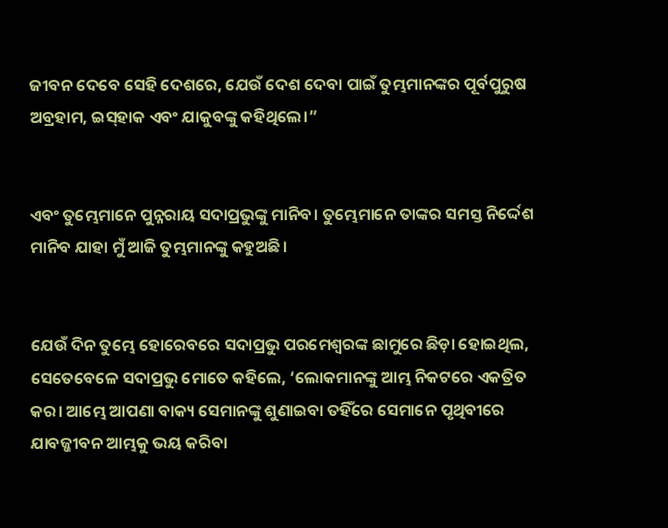ଜୀବନ ଦେବେ ସେହି ଦେଶରେ, ଯେଉଁ ଦେଶ ଦେବା ପାଇଁ ତୁମ୍ଭମାନଙ୍କର ପୂର୍ବପୁରୁଷ ଅବ୍ରହାମ, ଇ‌ସ୍‌ହାକ ଏବଂ ଯାକୁବଙ୍କୁ କହିଥିଲେ।”


ଏବଂ ତୁମ୍ଭେମାନେ ପୁନ୍ନରାୟ ସଦାପ୍ରଭୁଙ୍କୁ ମାନିବ। ତୁମ୍ଭେମାନେ ତାଙ୍କର ସମସ୍ତ ନିର୍ଦ୍ଦେଶ ମାନିବ ଯାହା ମୁଁ ଆଜି ତୁମ୍ଭମାନଙ୍କୁ କହୁଅଛି।


ଯେଉଁ ଦିନ ତୁମ୍ଭେ ହୋରେବରେ ସଦାପ୍ରଭୁ ପରମେଶ୍ୱରଙ୍କ ଛାମୁରେ ଛିଡ଼ା ହୋଇଥିଲ, ସେତେବେଳେ ସଦାପ୍ରଭୁ ମୋତେ କହିଲେ, ‘ଲୋକମାନଙ୍କୁ ଆମ୍ଭ ନିକଟରେ ଏକତ୍ରିତ କର। ଆମ୍ଭେ ଆପଣା ବାକ୍ୟ ସେମାନଙ୍କୁ ଶୁଣାଇବା ତହିଁରେ ସେମାନେ ପୃଥିବୀରେ ଯାବଜ୍ଜୀବନ ଆମ୍ଭକୁ ଭୟ କରିବା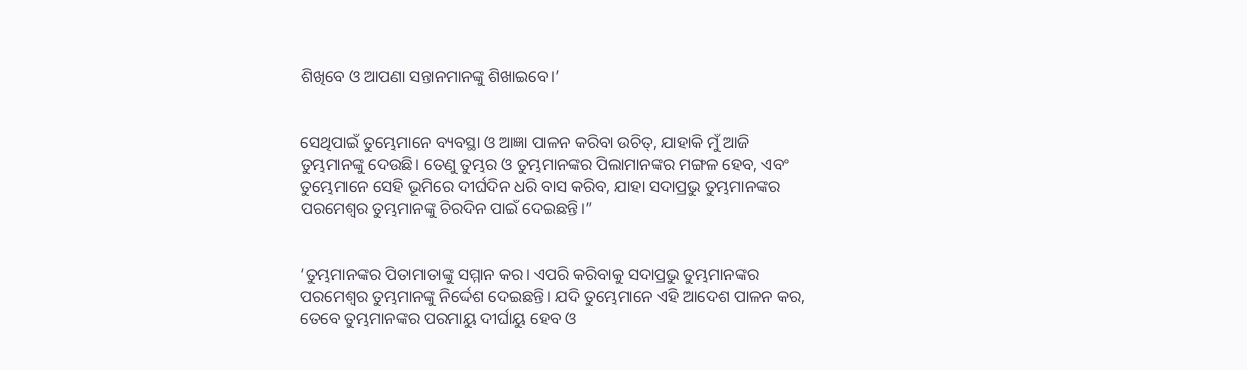ଶିଖିବେ ଓ ଆପଣା ସନ୍ତାନମାନଙ୍କୁ ଶିଖାଇବେ।’


ସେଥିପାଇଁ ତୁମ୍ଭେମାନେ ବ୍ୟବସ୍ଥା ଓ ଆଜ୍ଞା ପାଳନ କରିବା ଉଚିତ୍, ଯାହାକି ମୁଁ ଆଜି ତୁମ୍ଭମାନଙ୍କୁ ଦେଉଛି। ତେଣୁ ତୁମ୍ଭର ଓ ତୁମ୍ଭମାନଙ୍କର ପିଲାମାନଙ୍କର ମଙ୍ଗଳ ହେବ, ଏବଂ ତୁମ୍ଭେମାନେ ସେହି ଭୂମିରେ ଦୀର୍ଘଦିନ ଧରି ବାସ କରିବ, ଯାହା ସଦାପ୍ରଭୁ ତୁମ୍ଭମାନଙ୍କର ପରମେଶ୍ୱର ତୁମ୍ଭମାନଙ୍କୁ ଚିରଦିନ ପାଇଁ ଦେଇଛନ୍ତି।”


‘ତୁମ୍ଭମାନଙ୍କର ପିତାମାତାଙ୍କୁ ସମ୍ମାନ କର। ଏପରି କରିବାକୁ ସଦାପ୍ରଭୁ ତୁମ୍ଭମାନଙ୍କର ପରମେଶ୍ୱର ତୁମ୍ଭମାନଙ୍କୁ ନିର୍ଦ୍ଦେଶ ଦେଇଛନ୍ତି। ଯଦି ତୁମ୍ଭେମାନେ ଏହି ଆଦେଶ ପାଳନ କର, ତେବେ ତୁମ୍ଭମାନଙ୍କର ପରମାୟୁ ଦୀର୍ଘାୟୁ ହେବ ଓ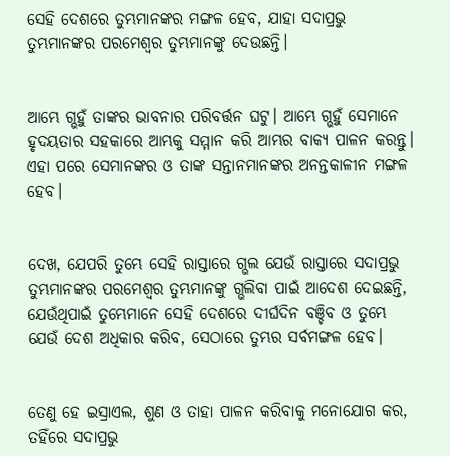ସେହି ଦେଶରେ ତୁମ୍ଭମାନଙ୍କର ମଙ୍ଗଳ ହେବ, ଯାହା ସଦାପ୍ରଭୁ ତୁମ୍ଭମାନଙ୍କର ପରମେଶ୍ୱର ତୁମ୍ଭମାନଙ୍କୁ ଦେଉଛନ୍ତି।


ଆମ୍ଭେ ଗ୍ଭହୁଁ ତାଙ୍କର ଭାବନାର ପରିବର୍ତ୍ତନ ଘଟୁ। ଆମ୍ଭେ ଗ୍ଭହୁଁ ସେମାନେ ହୃଦୟତାର ସହକାରେ ଆମ୍ଭକୁ ସମ୍ମାନ କରି ଆମ୍ଭର ବାକ୍ୟ ପାଳନ କରନ୍ତୁ। ଏହା ପରେ ସେମାନଙ୍କର ଓ ତାଙ୍କ ସନ୍ତାନମାନଙ୍କର ଅନନ୍ତକାଳୀନ ମଙ୍ଗଳ ହେବ।


ଦେଖ, ଯେପରି ତୁମ୍ଭେ ସେହି ରାସ୍ତାରେ ଗ୍ଭଲ ଯେଉଁ ରାସ୍ତାରେ ସଦାପ୍ରଭୁ ତୁମ୍ଭମାନଙ୍କର ପରମେଶ୍ୱର ତୁମ୍ଭମାନଙ୍କୁ ଗ୍ଭଲିବା ପାଇଁ ଆଦେଶ ଦେଇଛନ୍ତି, ଯେଉଁଥିପାଇଁ ତୁମ୍ଭେମାନେ ସେହି ଦେଶରେ ଦୀର୍ଘଦିନ ବଞ୍ଚିବ ଓ ତୁମ୍ଭେ ଯେଉଁ ଦେଶ ଅଧିକାର କରିବ, ସେଠାରେ ତୁମ୍ଭର ସର୍ବମଙ୍ଗଳ ହେବ।


ତେଣୁ ହେ ଇସ୍ରାଏଲ, ଶୁଣ ଓ ତାହା ପାଳନ କରିବାକୁ ମନୋଯୋଗ କର, ତହିଁରେ ସଦାପ୍ରଭୁ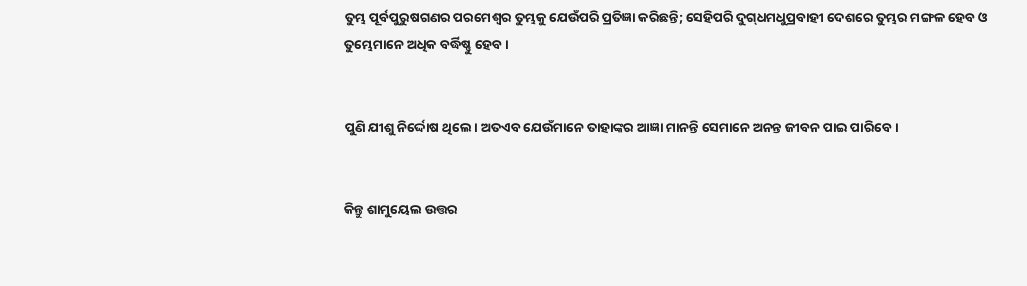ତୁମ୍ଭ ପୂର୍ବପୁରୁଷଗଣର ପରମେଶ୍ୱର ତୁମ୍ଭକୁ ଯେଉଁପରି ପ୍ରତିଜ୍ଞା କରିଛନ୍ତି; ସେହିପରି ଦୁ‌‌ଗ୍‌‌ଧମଧୁପ୍ରବାହୀ ଦେଶରେ ତୁମ୍ଭର ମଙ୍ଗଳ ହେବ ଓ ତୁମ୍ଭେମାନେ ଅଧିକ ବର୍ଦ୍ଧିଷ୍ଣୁ ହେବ।


ପୁଣି ଯୀଶୁ ନିର୍ଦ୍ଦୋଷ ଥିଲେ। ଅତଏବ ଯେଉଁମାନେ ତାହାଙ୍କର ଆଜ୍ଞା ମାନନ୍ତି ସେମାନେ ଅନନ୍ତ ଜୀବନ ପାଇ ପାରିବେ।


କିନ୍ତୁ ଶାମୁୟେଲ ଉତ୍ତର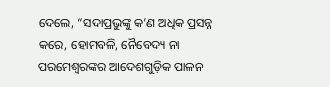ଦେଲେ, “ସଦାପ୍ରଭୁଙ୍କୁ କ’ଣ ଅଧିକ ପ୍ରସନ୍ନ କରେ, ହୋମବଳି, ନୈବେଦ୍ୟ ନା ପରମେଶ୍ୱରଙ୍କର ଆଦେଶଗୁଡ଼ିକ ପାଳନ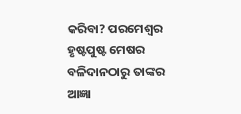କରିବା? ପରମେଶ୍ୱର ହୃଷ୍ଟପୁଷ୍ଟ ମେଷର ବଳିଦାନଠାରୁ ତାଙ୍କର ଆଜ୍ଞା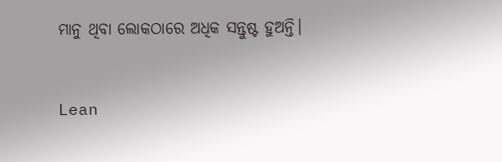ମାନୁ ଥିବା ଲୋକଠାରେ ଅଧିକ ସନ୍ତୁଷ୍ଟ ହୁଅନ୍ତି।


Lean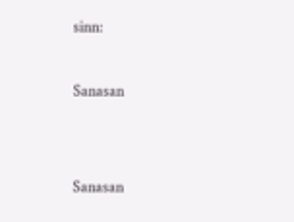sinn:

Sanasan


Sanasan